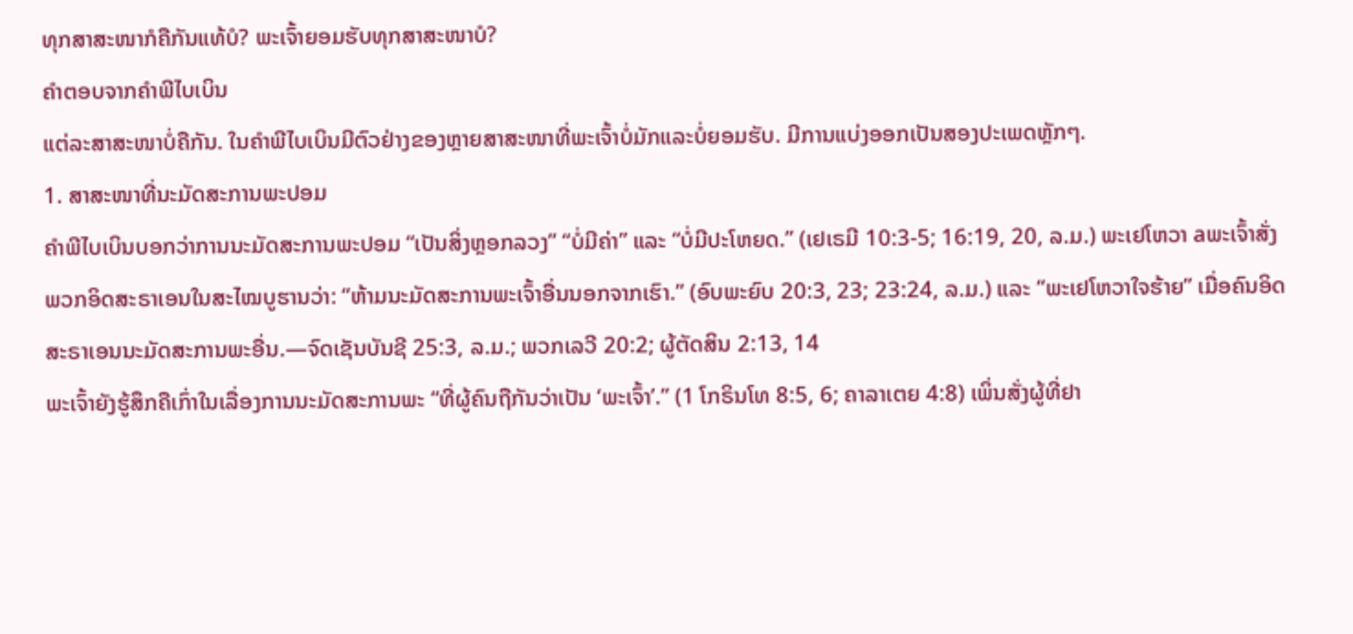ທຸກສາສະໜາກໍຄືກັນແທ້ບໍ? ພະເຈົ້າຍອມຮັບທຸກສາສະໜາບໍ?
ຄຳຕອບຈາກຄຳພີໄບເບິນ
ແຕ່ລະສາສະໜາບໍ່ຄືກັນ. ໃນຄຳພີໄບເບິນມີຕົວຢ່າງຂອງຫຼາຍສາສະໜາທີ່ພະເຈົ້າບໍ່ມັກແລະບໍ່ຍອມຮັບ. ມີການແບ່ງອອກເປັນສອງປະເພດຫຼັກໆ.
1. ສາສະໜາທີ່ນະມັດສະການພະປອມ
ຄຳພີໄບເບິນບອກວ່າການນະມັດສະການພະປອມ “ເປັນສິ່ງຫຼອກລວງ” “ບໍ່ມີຄ່າ” ແລະ “ບໍ່ມີປະໂຫຍດ.” (ເຢເຣມີ 10:3-5; 16:19, 20, ລ.ມ.) ພະເຢໂຫວາ aພະເຈົ້າສັ່ງພວກອິດສະຣາເອນໃນສະໄໝບູຮານວ່າ: “ຫ້າມນະມັດສະການພະເຈົ້າອື່ນນອກຈາກເຮົາ.” (ອົບພະຍົບ 20:3, 23; 23:24, ລ.ມ.) ແລະ “ພະເຢໂຫວາໃຈຮ້າຍ” ເມື່ອຄົນອິດສະຣາເອນນະມັດສະການພະອື່ນ.—ຈົດເຊັນບັນຊີ 25:3, ລ.ມ.; ພວກເລວີ 20:2; ຜູ້ຕັດສິນ 2:13, 14
ພະເຈົ້າຍັງຮູ້ສຶກຄືເກົ່າໃນເລື່ອງການນະມັດສະການພະ “ທີ່ຜູ້ຄົນຖືກັນວ່າເປັນ ‘ພະເຈົ້າ’.” (1 ໂກຣິນໂທ 8:5, 6; ຄາລາເຕຍ 4:8) ເພິ່ນສັ່ງຜູ້ທີ່ຢາ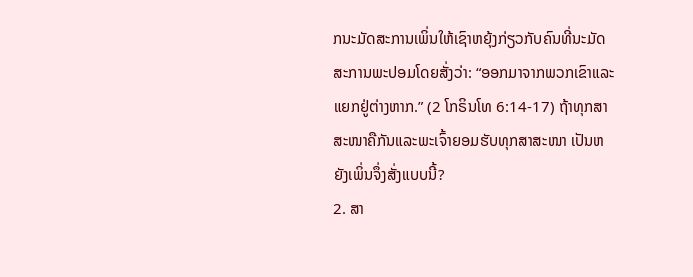ກນະມັດສະການເພິ່ນໃຫ້ເຊົາຫຍຸ້ງກ່ຽວກັບຄົນທີ່ນະມັດສະການພະປອມໂດຍສັ່ງວ່າ: “ອອກມາຈາກພວກເຂົາແລະແຍກຢູ່ຕ່າງຫາກ.” (2 ໂກຣິນໂທ 6:14-17) ຖ້າທຸກສາສະໜາຄືກັນແລະພະເຈົ້າຍອມຮັບທຸກສາສະໜາ ເປັນຫຍັງເພິ່ນຈຶ່ງສັ່ງແບບນີ້?
2. ສາ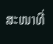ສະໜາທີ່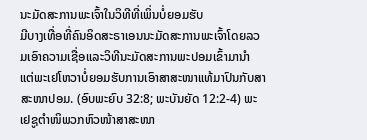ນະມັດສະການພະເຈົ້າໃນວິທີທີ່ເພິ່ນບໍ່ຍອມຮັບ
ມີບາງເທື່ອທີ່ຄົນອິດສະຣາເອນນະມັດສະການພະເຈົ້າໂດຍລວມເອົາຄວາມເຊື່ອແລະວິທີນະມັດສະການພະປອມເຂົ້າມານຳ ແຕ່ພະເຢໂຫວາບໍ່ຍອມຮັບການເອົາສາສະໜາແທ້ມາປົນກັບສາສະໜາປອມ. (ອົບພະຍົບ 32:8; ພະບັນຍັດ 12:2-4) ພະເຢຊູຕຳໜິພວກຫົວໜ້າສາສະໜາ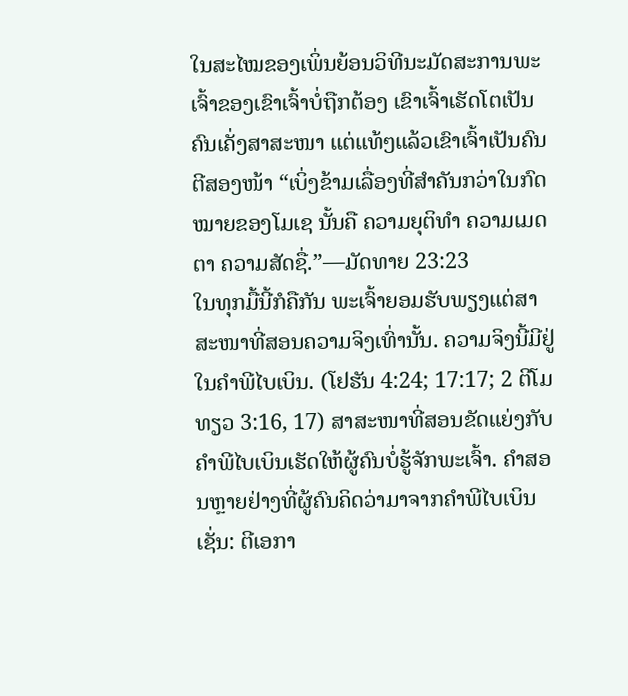ໃນສະໄໝຂອງເພິ່ນຍ້ອນວິທີນະມັດສະການພະເຈົ້າຂອງເຂົາເຈົ້າບໍ່ຖືກຕ້ອງ ເຂົາເຈົ້າເຮັດໂຕເປັນຄົນເຄັ່ງສາສະໜາ ແຕ່ແທ້ໆແລ້ວເຂົາເຈົ້າເປັນຄົນຕີສອງໜ້າ “ເບິ່ງຂ້າມເລື່ອງທີ່ສຳຄັນກວ່າໃນກົດໝາຍຂອງໂມເຊ ນັ້ນຄື ຄວາມຍຸຕິທຳ ຄວາມເມດຕາ ຄວາມສັດຊື່.”—ມັດທາຍ 23:23
ໃນທຸກມື້ນີ້ກໍຄືກັນ ພະເຈົ້າຍອມຮັບພຽງແຕ່ສາສະໜາທີ່ສອນຄວາມຈິງເທົ່ານັ້ນ. ຄວາມຈິງນີ້ມີຢູ່ໃນຄຳພີໄບເບິນ. (ໂຢຮັນ 4:24; 17:17; 2 ຕີໂມທຽວ 3:16, 17) ສາສະໜາທີ່ສອນຂັດແຍ່ງກັບຄຳພີໄບເບິນເຮັດໃຫ້ຜູ້ຄົນບໍ່ຮູ້ຈັກພະເຈົ້າ. ຄຳສອນຫຼາຍຢ່າງທີ່ຜູ້ຄົນຄິດວ່າມາຈາກຄຳພີໄບເບິນ ເຊັ່ນ: ຕີເອກາ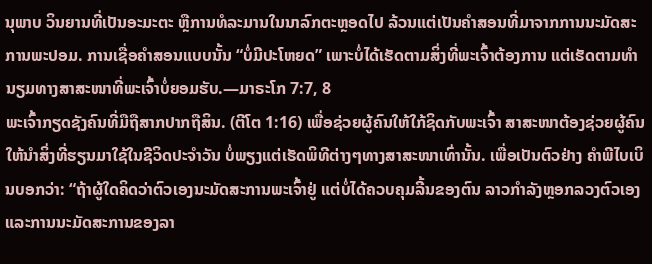ນຸພາບ ວິນຍານທີ່ເປັນອະມະຕະ ຫຼືການທໍລະມານໃນນາລົກຕະຫຼອດໄປ ລ້ວນແຕ່ເປັນຄຳສອນທີ່ມາຈາກການນະມັດສະການພະປອມ. ການເຊື່ອຄຳສອນແບບນັ້ນ “ບໍ່ມີປະໂຫຍດ” ເພາະບໍ່ໄດ້ເຮັດຕາມສິ່ງທີ່ພະເຈົ້າຕ້ອງການ ແຕ່ເຮັດຕາມທຳນຽມທາງສາສະໜາທີ່ພະເຈົ້າບໍ່ຍອມຮັບ.—ມາຣະໂກ 7:7, 8
ພະເຈົ້າກຽດຊັງຄົນທີ່ມືຖືສາກປາກຖືສິນ. (ຕີໂຕ 1:16) ເພື່ອຊ່ວຍຜູ້ຄົນໃຫ້ໃກ້ຊິດກັບພະເຈົ້າ ສາສະໜາຕ້ອງຊ່ວຍຜູ້ຄົນໃຫ້ນຳສິ່ງທີ່ຮຽນມາໃຊ້ໃນຊີວິດປະຈຳວັນ ບໍ່ພຽງແຕ່ເຮັດພິທີຕ່າງໆທາງສາສະໜາເທົ່ານັ້ນ. ເພື່ອເປັນຕົວຢ່າງ ຄຳພີໄບເບິນບອກວ່າ: “ຖ້າຜູ້ໃດຄິດວ່າຕົວເອງນະມັດສະການພະເຈົ້າຢູ່ ແຕ່ບໍ່ໄດ້ຄວບຄຸມລີ້ນຂອງຕົນ ລາວກຳລັງຫຼອກລວງຕົວເອງ ແລະການນະມັດສະການຂອງລາ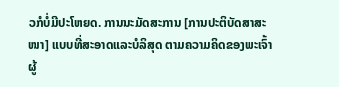ວກໍບໍ່ມີປະໂຫຍດ. ການນະມັດສະການ [ການປະຕິບັດສາສະໜາ] ແບບທີ່ສະອາດແລະບໍລິສຸດ ຕາມຄວາມຄິດຂອງພະເຈົ້າຜູ້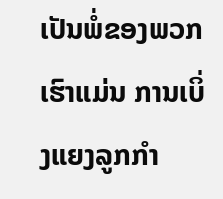ເປັນພໍ່ຂອງພວກເຮົາແມ່ນ ການເບິ່ງແຍງລູກກຳ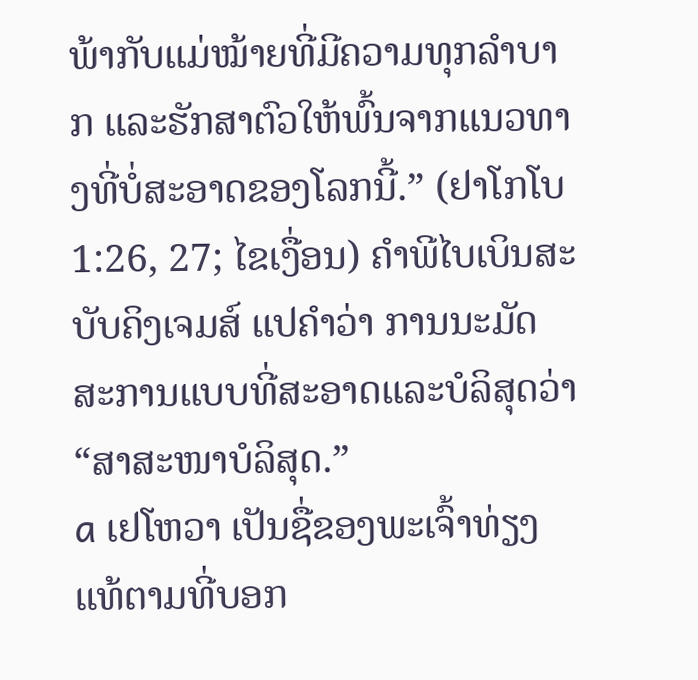ພ້າກັບແມ່ໝ້າຍທີ່ມີຄວາມທຸກລຳບາກ ແລະຮັກສາຕົວໃຫ້ພົ້ນຈາກແນວທາງທີ່ບໍ່ສະອາດຂອງໂລກນີ້.” (ຢາໂກໂບ 1:26, 27; ໄຂເງື່ອນ) ຄຳພີໄບເບິນສະບັບຄິງເຈມສ໌ ແປຄຳວ່າ ການນະມັດສະການແບບທີ່ສະອາດແລະບໍລິສຸດວ່າ “ສາສະໜາບໍລິສຸດ.”
a ເຢໂຫວາ ເປັນຊື່ຂອງພະເຈົ້າທ່ຽງແທ້ຕາມທີ່ບອກ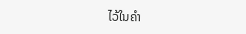ໄວ້ໃນຄຳ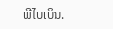ພີໄບເບິນ.